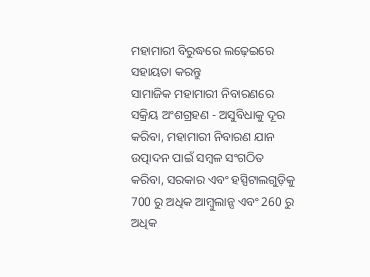ମହାମାରୀ ବିରୁଦ୍ଧରେ ଲଢ଼େଇରେ ସହାୟତା କରନ୍ତୁ
ସାମାଜିକ ମହାମାରୀ ନିବାରଣରେ ସକ୍ରିୟ ଅଂଶଗ୍ରହଣ - ଅସୁବିଧାକୁ ଦୂର କରିବା, ମହାମାରୀ ନିବାରଣ ଯାନ ଉତ୍ପାଦନ ପାଇଁ ସମ୍ବଳ ସଂଗଠିତ କରିବା, ସରକାର ଏବଂ ହସ୍ପିଟାଲଗୁଡ଼ିକୁ 700 ରୁ ଅଧିକ ଆମ୍ବୁଲାନ୍ସ ଏବଂ 260 ରୁ ଅଧିକ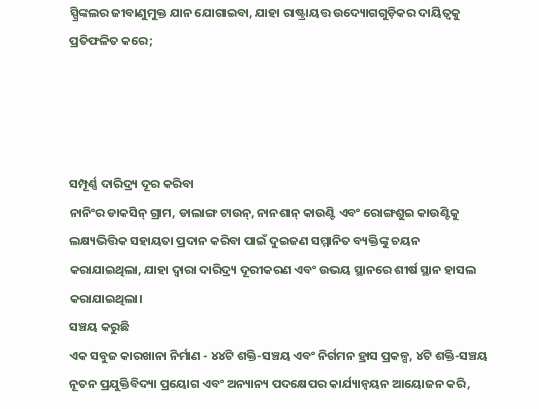ସ୍ପ୍ରିଙ୍କଲର ଜୀବାଣୁମୁକ୍ତ ଯାନ ଯୋଗାଇବା, ଯାହା ରାଷ୍ଟ୍ରାୟତ୍ତ ଉଦ୍ୟୋଗଗୁଡ଼ିକର ଦାୟିତ୍ୱକୁ ପ୍ରତିଫଳିତ କରେ;




ସମ୍ପୂର୍ଣ୍ଣ ଦାରିଦ୍ର୍ୟ ଦୂର କରିବା
ନାନିଂର ଡାକସିନ୍ ଗ୍ରାମ, ଡାଲାଙ୍ଗ ଟାଉନ୍, ନାନଶାନ୍ କାଉଣ୍ଟି ଏବଂ ରୋଙ୍ଗଶୁଇ କାଉଣ୍ଟିକୁ ଲକ୍ଷ୍ୟଭିତ୍ତିକ ସହାୟତା ପ୍ରଦାନ କରିବା ପାଇଁ ଦୁଇଜଣ ସମ୍ମାନିତ ବ୍ୟକ୍ତିଙ୍କୁ ଚୟନ କରାଯାଇଥିଲା, ଯାହା ଦ୍ୱାରା ଦାରିଦ୍ର୍ୟ ଦୂରୀକରଣ ଏବଂ ଉଭୟ ସ୍ଥାନରେ ଶୀର୍ଷ ସ୍ଥାନ ହାସଲ କରାଯାଇଥିଲା।
ସଞ୍ଚୟ କରୁଛି
ଏକ ସବୁଜ କାରଖାନା ନିର୍ମାଣ - ୪୪ଟି ଶକ୍ତି-ସଞ୍ଚୟ ଏବଂ ନିର୍ଗମନ ହ୍ରାସ ପ୍ରକଳ୍ପ, ୪ଟି ଶକ୍ତି-ସଞ୍ଚୟ ନୂତନ ପ୍ରଯୁକ୍ତିବିଦ୍ୟା ପ୍ରୟୋଗ ଏବଂ ଅନ୍ୟାନ୍ୟ ପଦକ୍ଷେପର କାର୍ଯ୍ୟାନ୍ୱୟନ ଆୟୋଜନ କରି,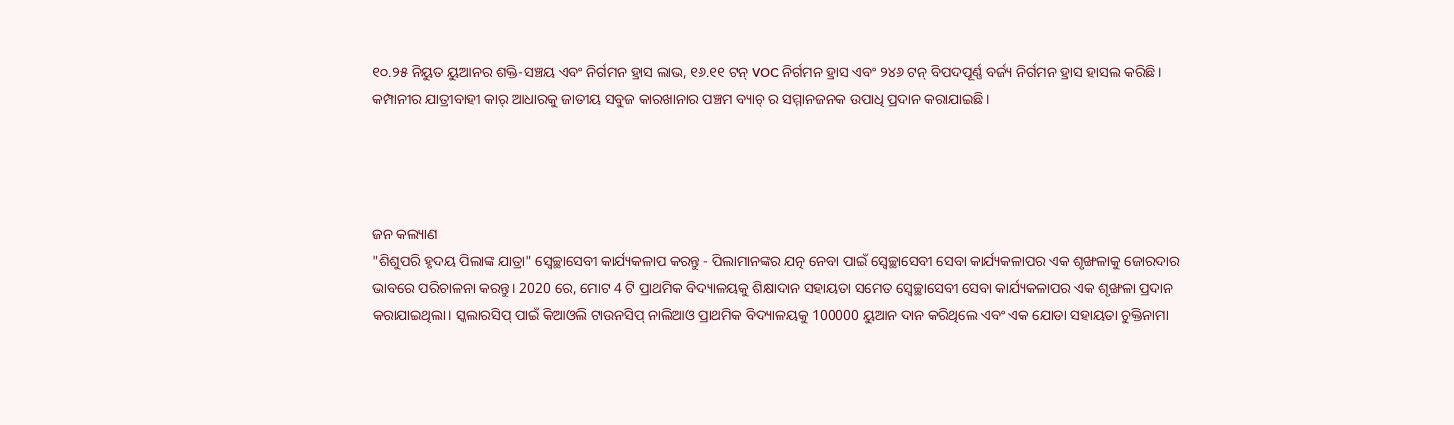୧୦.୨୫ ନିୟୁତ ୟୁଆନର ଶକ୍ତି-ସଞ୍ଚୟ ଏବଂ ନିର୍ଗମନ ହ୍ରାସ ଲାଭ, ୧୬.୧୧ ଟନ୍ VOC ନିର୍ଗମନ ହ୍ରାସ ଏବଂ ୨୪୬ ଟନ୍ ବିପଦପୂର୍ଣ୍ଣ ବର୍ଜ୍ୟ ନିର୍ଗମନ ହ୍ରାସ ହାସଲ କରିଛି। କମ୍ପାନୀର ଯାତ୍ରୀବାହୀ କାର୍ ଆଧାରକୁ ଜାତୀୟ ସବୁଜ କାରଖାନାର ପଞ୍ଚମ ବ୍ୟାଚ୍ ର ସମ୍ମାନଜନକ ଉପାଧି ପ୍ରଦାନ କରାଯାଇଛି।




ଜନ କଲ୍ୟାଣ
"ଶିଶୁପରି ହୃଦୟ ପିଲାଙ୍କ ଯାତ୍ରା" ସ୍ୱେଚ୍ଛାସେବୀ କାର୍ଯ୍ୟକଳାପ କରନ୍ତୁ - ପିଲାମାନଙ୍କର ଯତ୍ନ ନେବା ପାଇଁ ସ୍ୱେଚ୍ଛାସେବୀ ସେବା କାର୍ଯ୍ୟକଳାପର ଏକ ଶୃଙ୍ଖଳାକୁ ଜୋରଦାର ଭାବରେ ପରିଚାଳନା କରନ୍ତୁ। 2020 ରେ, ମୋଟ 4 ଟି ପ୍ରାଥମିକ ବିଦ୍ୟାଳୟକୁ ଶିକ୍ଷାଦାନ ସହାୟତା ସମେତ ସ୍ୱେଚ୍ଛାସେବୀ ସେବା କାର୍ଯ୍ୟକଳାପର ଏକ ଶୃଙ୍ଖଳା ପ୍ରଦାନ କରାଯାଇଥିଲା। ସ୍କଲାରସିପ୍ ପାଇଁ କିଆଓଲି ଟାଉନସିପ୍ ନାଲିଆଓ ପ୍ରାଥମିକ ବିଦ୍ୟାଳୟକୁ 100000 ୟୁଆନ ଦାନ କରିଥିଲେ ଏବଂ ଏକ ଯୋଡା ସହାୟତା ଚୁକ୍ତିନାମା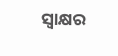ସ୍ୱାକ୍ଷର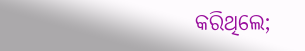କରିଥିଲେ;